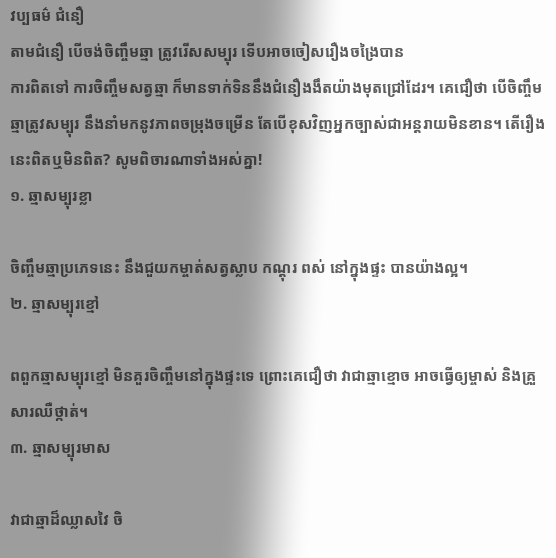វប្បធម៌ ជំនឿ
តាមជំនឿ បើចង់ចិញ្ចឹមឆ្មា ត្រូវរើសសម្បុរ ទើបអាចចៀសរឿងចង្រៃបាន
ការពិតទៅ ការចិញ្ចឹមសត្វឆ្មា ក៏មានទាក់ទិននឹងជំនឿងងឹតយ៉ាងមុតជ្រៅដែរ។ គេជឿថា បើចិញ្ចឹមឆ្មាត្រូវសម្បុរ នឹងនាំមកនូវភាពចម្រុងចម្រើន តែបើខុសវិញអ្នកច្បាស់ជាអន្តរាយមិនខាន។ តើរឿងនេះពិតឬមិនពិត? សូមពិចារណាទាំងអស់គ្នា!
១. ឆ្មាសម្បុរខ្លា

ចិញ្ចឹមឆ្មាប្រភេទនេះ នឹងជួយកម្ចាត់សត្វស្លាប កណ្តុរ ពស់ នៅក្នុងផ្ទះ បានយ៉ាងល្អ។
២. ឆ្មាសម្បុរខ្មៅ

ពពួកឆ្មាសម្បុរខ្មៅ មិនគួរចិញ្ចឹមនៅក្នុងផ្ទះទេ ព្រោះគេជឿថា វាជាឆ្មាខ្មោច អាចធ្វើឲ្យម្ចាស់ និងគ្រួសារឈឺថ្កាត់។
៣. ឆ្មាសម្បុរមាស

វាជាឆ្មាដ៏ឈ្លាសវៃ ចិ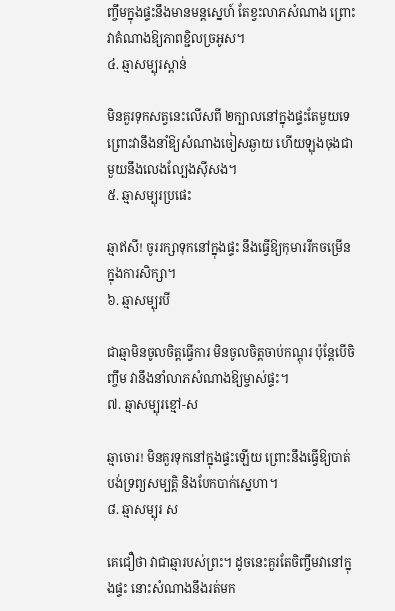ញ្ចឹមក្នុងផ្ទះនឹងមានមន្តស្នេហ៍ តែខ្វះលាភសំណាង ព្រោះវាតំណាងឱ្យភាពខ្ជិលច្រអូស។
៤. ឆ្មាសម្បុរស្ពាន់

មិនគួរទុកសត្វនេះលើសពី ២ក្បាលនៅក្នុងផ្ទះតែមួយទេ ព្រោះវានឹងនាំឱ្យសំណាងចៀសឆ្ងាយ ហើយឡុងចុងជាមួយនឹងលេងល្បែងស៊ីសង។
៥. ឆ្មាសម្បុរប្រផេះ

ឆ្មាឥសី! ចូររក្សាទុកនៅក្នុងផ្ទះ នឹងធ្វើឱ្យកុមាររីកចម្រើនក្នុងការសិក្សា។
៦. ឆ្មាសម្បុរបី

ជាឆ្មាមិនចូលចិត្តធ្វើការ មិនចូលចិត្តចាប់កណ្ដុរ ប៉ុន្តែបើចិញ្ចឹម វានឹងនាំលាភសំណាងឱ្យម្ចាស់ផ្ទះ។
៧. ឆ្មាសម្បុរខ្មៅ-ស

ឆ្មាចោរ! មិនគួរទុកនៅក្នុងផ្ទះឡើយ ព្រោះនឹងធ្វើឱ្យបាត់បង់ទ្រព្យសម្បត្តិ និងបែកបាក់ស្នេហា។
៨. ឆ្មាសម្បុរ ស

គេជឿថា វាជាឆ្មារបស់ព្រះ។ ដូចនេះគួរតែចិញ្ចឹមវានៅក្នុងផ្ទះ នោះសំណាងនឹងរត់មក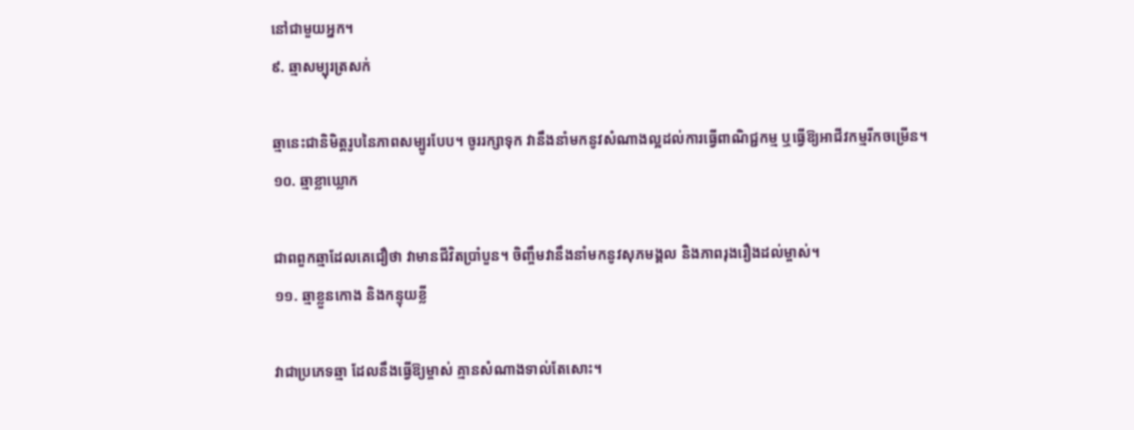នៅជាមួយអ្នក។
៩. ឆ្មាសម្បុរត្រសក់

ឆ្មានេះជានិមិត្តរូបនៃភាពសម្បូរបែប។ ចូររក្សាទុក វានឹងនាំមកនូវសំណាងល្អដល់ការធ្វើពាណិជ្ជកម្ម ឬធ្វើឱ្យអាជីវកម្មរីកចម្រើន។
១០. ឆ្មាខ្លាឃ្លោក

ជាពពួកឆ្មាដែលគេជឿថា វាមានជីវិតប្រាំបួន។ ចិញ្ចឹមវានឹងនាំមកនូវសុភមង្គល និងភាពរុងរឿងដល់ម្ចាស់។
១១. ឆ្មាខ្លួនកោង និងកន្ទុយខ្លី

វាជាប្រភេទឆ្មា ដែលនឹងធ្វើឱ្យម្ចាស់ គ្មានសំណាងទាល់តែសោះ។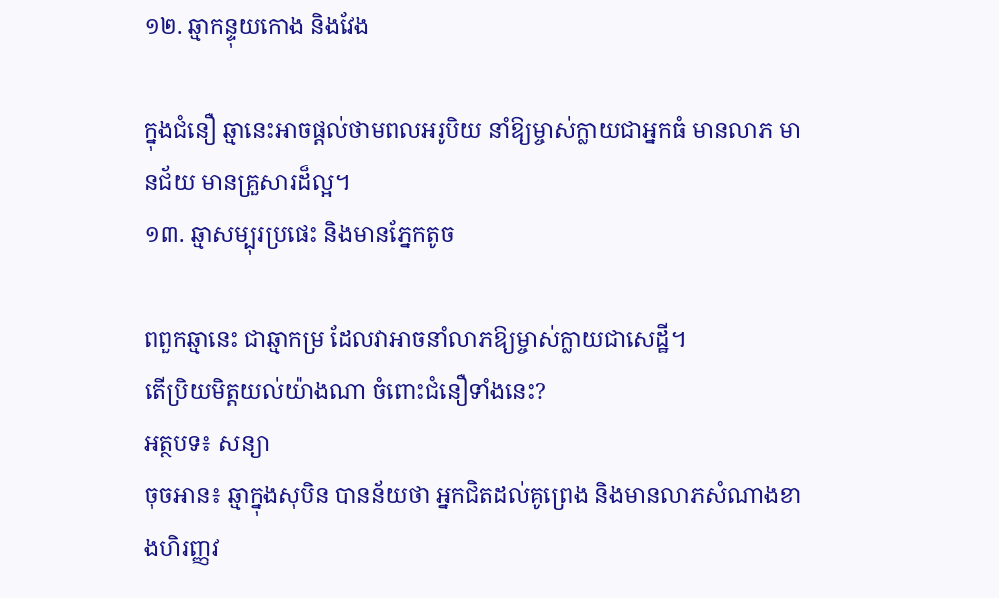១២. ឆ្មាកន្ទុយកោង និងវែង

ក្នុងជំនឿ ឆ្មានេះអាចផ្ដល់ថាមពលអរូបិយ នាំឱ្យម្ចាស់ក្លាយជាអ្នកធំ មានលាភ មានជ័យ មានគ្រួសារដ៏ល្អ។
១៣. ឆ្មាសម្បុរប្រផេះ និងមានភ្នែកតូច

ពពួកឆ្មានេះ ជាឆ្មាកម្រ ដែលវាអាចនាំលាភឱ្យម្ចាស់ក្លាយជាសេដ្ឋី។
តើប្រិយមិត្តយល់យ៉ាងណា ចំពោះជំនឿទាំងនេះ?
អត្ថបទ៖ សន្យា
ចុចអាន៖ ឆ្មាក្នុងសុបិន បានន័យថា អ្នកជិតដល់គូព្រេង និងមានលាភសំណាងខាងហិរញ្ញវ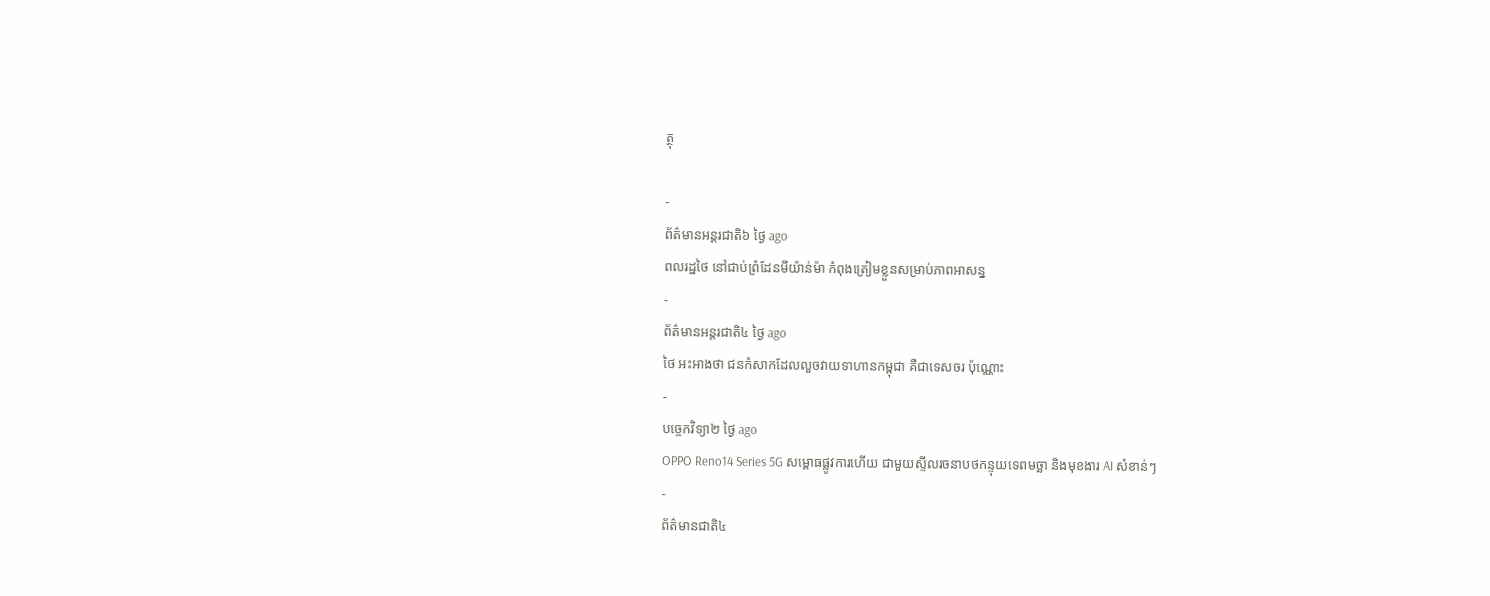ត្ថុ

-
ព័ត៌មានអន្ដរជាតិ៦ ថ្ងៃ ago
ពលរដ្ឋថៃ នៅជាប់ព្រំដែនមីយ៉ាន់ម៉ា កំពុងត្រៀមខ្លួនសម្រាប់ភាពអាសន្ន
-
ព័ត៌មានអន្ដរជាតិ៤ ថ្ងៃ ago
ថៃ អះអាងថា ជនកំសាកដែលលួចវាយទាហានកម្ពុជា គឺជាទេសចរ ប៉ុណ្ណោះ
-
បច្ចេកវិទ្យា២ ថ្ងៃ ago
OPPO Reno14 Series 5G សម្ពោធផ្លូវការហើយ ជាមួយស្ទីលរចនាបថកន្ទុយទេពមច្ឆា និងមុខងារ AI សំខាន់ៗ
-
ព័ត៌មានជាតិ៤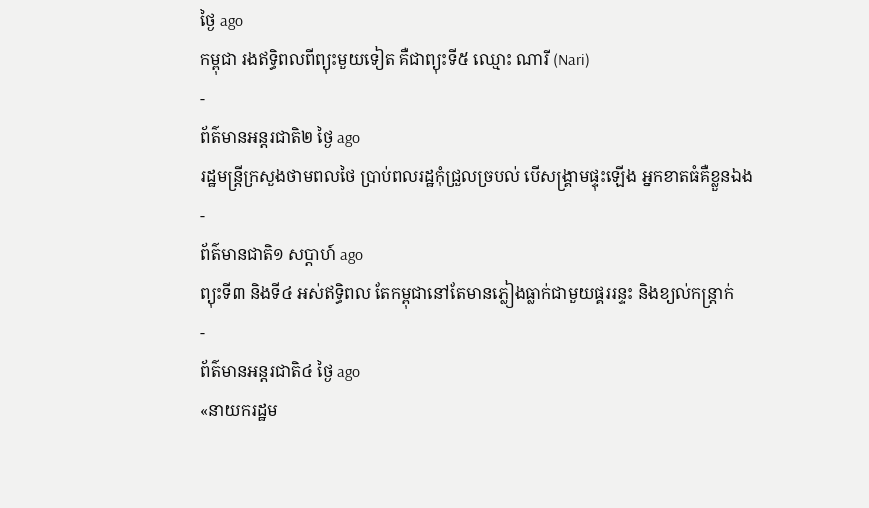ថ្ងៃ ago
កម្ពុជា រងឥទ្ធិពលពីព្យុះមួយទៀត គឺជាព្យុះទី៥ ឈ្មោះ ណារី (Nari)
-
ព័ត៌មានអន្ដរជាតិ២ ថ្ងៃ ago
រដ្ឋមន្ត្រីក្រសួងថាមពលថៃ ប្រាប់ពលរដ្ឋកុំជ្រួលច្របល់ បើសង្គ្រាមផ្ទុះឡើង អ្នកខាតធំគឺខ្លួនឯង
-
ព័ត៌មានជាតិ១ សប្តាហ៍ ago
ព្យុះទី៣ និងទី៤ អស់ឥទ្ធិពល តែកម្ពុជានៅតែមានភ្លៀងធ្លាក់ជាមួយផ្គររន្ទះ និងខ្យល់កន្ត្រាក់
-
ព័ត៌មានអន្ដរជាតិ៤ ថ្ងៃ ago
«នាយករដ្ឋម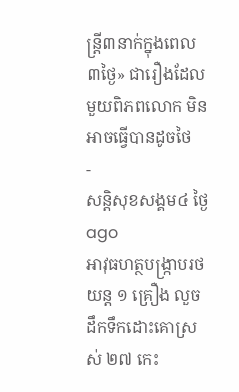ន្ត្រី៣នាក់ក្នុងពេល៣ថ្ងៃ» ជារឿងដែលមួយពិភពលោក មិនអាចធ្វើបានដូចថៃ
-
សន្តិសុខសង្គម៤ ថ្ងៃ ago
អាវុធហត្ថបង្ក្រាបរថយន្ត ១ គ្រឿង លួចដឹកទឹកដោះគោស្រស់ ២៧ កេះ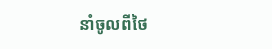នាំចូលពីថៃ